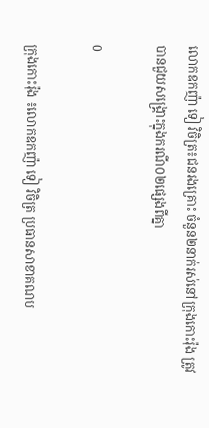លោកឧកញ៉ា ទៀ វិចិត្រ៖ជនរងគ្រោះ ចំនួន២នាក់រស់នៅក្រុងកោះរ៉ុង ត្រូវបានជួយសង្រ្គោះក្នុងករណី០២ផ្សេងពីគ្នា

0

ក្រុងកោះរ៉ុង ៖លោកឧកញ៉ា ទៀ វិចិត្រ ប្រធានសាខាគណប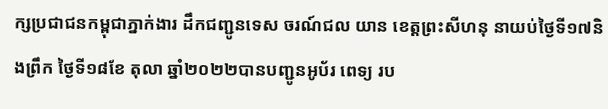ក្សប្រជាជនកម្ពុជាភ្នាក់ងារ ដឹកជញ្ជូនទេស ចរណ៍ជល យាន ខេត្តព្រះសីហនុ នាយប់ថ្ងៃទី១៧និងព្រឹក ថ្ងៃទី១៨ខែ តុលា ឆ្នាំ២០២២បានបញ្ជូនអូប័រ ពេទ្យ រប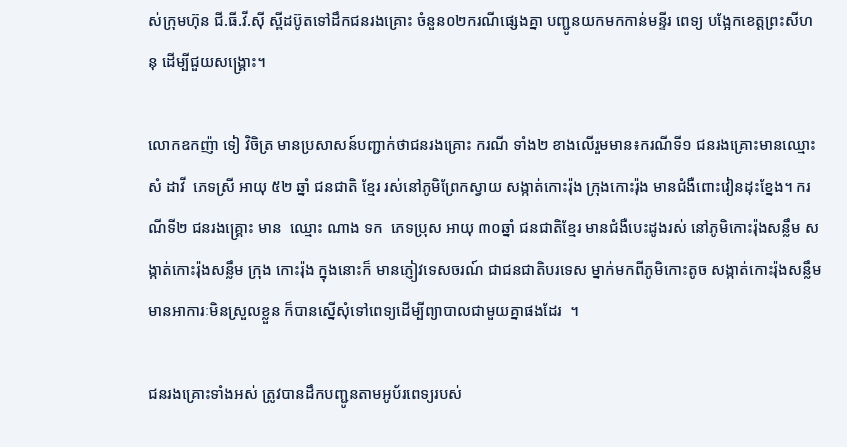ស់ក្រុមហ៊ុន ជី.ធី.វី.ស៊ី ស្ពីដប៊ូតទៅដឹកជនរងគ្រោះ ចំនួន០២ករណីផ្សេងគ្នា បញ្ជូនយកមកកាន់មន្ទីរ ពេទ្យ បង្អែកខេត្តព្រះសីហនុ ដើម្បីជួយសង្គ្រោះ។

លោកឧកញ៉ា ទៀ វិចិត្រ មានប្រសាសន៍បញ្ជាក់ថាជនរងគ្រោះ ករណី ទាំង២ ខាងលើរួមមាន៖ករណីទី១ ជនរងគ្រោះមានឈ្មោះ សំ ដាវី  ភេទស្រី អាយុ ៥២ ឆ្នាំ ជនជាតិ ខ្មែរ រស់នៅភូមិព្រែកស្វាយ សង្កាត់កោះរ៉ុង ក្រុងកោះរ៉ុង មានជំងឺពោះវៀនដុះខ្នែង។ ករណីទី២ ជនរងគ្រ្គោះ មាន  ឈ្មោះ ណាង ទក  ភេទប្រុស អាយុ ៣០ឆ្នាំ ជនជាតិខ្មែរ មានជំងឺបេះដូងរស់ នៅភូមិកោះរ៉ុងសន្លឹម សង្កាត់កោះរ៉ុងសន្លឹម ក្រុង កោះរ៉ុង ក្នុងនោះក៏ មានភ្ញៀវទេសចរណ៍ ជាជនជាតិបរទេស ម្នាក់មកពីភូមិកោះតូច សង្កាត់កោះរ៉ុងសន្លឹម មានអាការៈមិនស្រួលខ្លួន ក៏បានស្នើសុំទៅពេទ្យដើម្បីព្យាបាលជាមួយគ្នាផងដែរ  ។

ជនរងគ្រោះទាំងអស់ ត្រូវបានដឹកបញ្ជូនតាមអូប័រពេទ្យរបស់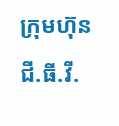ក្រុមហ៊ុនជី.ធី.វី.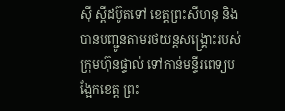ស៊ី ស្ពីដប៊ូតទៅ ខេត្តព្រះសីហនុ និងបានបញ្ជូនតាមរថយន្តសង្គ្រោះរបស់ក្រុមហ៊ុនផ្ទាល់ ទៅកាន់មន្ទីរពេទ្យបង្អែកខេត្ត ព្រះ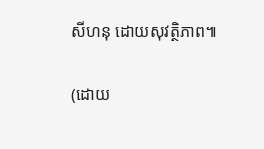សីហនុ ដោយសុវត្ថិភាព៕

(ដោយ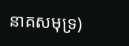នាគសមុទ្រ)